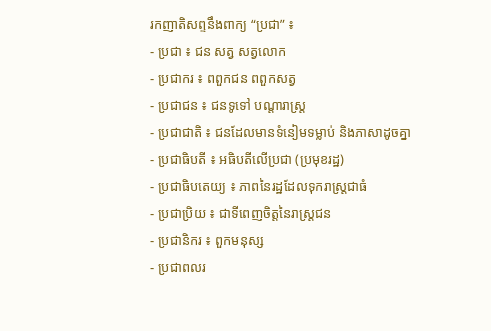រកញាតិសព្ទនឹងពាក្យ “ប្រជា” ៖
- ប្រជា ៖ ជន សត្វ សត្វលោក
- ប្រជាករ ៖ ពពួកជន ពពួកសត្វ
- ប្រជាជន ៖ ជនទូទៅ បណ្តារាស្រ្ត
- ប្រជាជាតិ ៖ ជនដែលមានទំនៀមទម្លាប់ និងភាសាដូចគ្នា
- ប្រជាធិបតី ៖ អធិបតីលើប្រជា (ប្រមុខរដ្ឋ)
- ប្រជាធិបតេយ្យ ៖ ភាពនៃរដ្ឋដែលទុករាស្រ្តជាធំ
- ប្រជាប្រិយ ៖ ជាទីពេញចិត្តនៃរាស្រ្តជន
- ប្រជានិករ ៖ ពួកមនុស្ស
- ប្រជាពលរ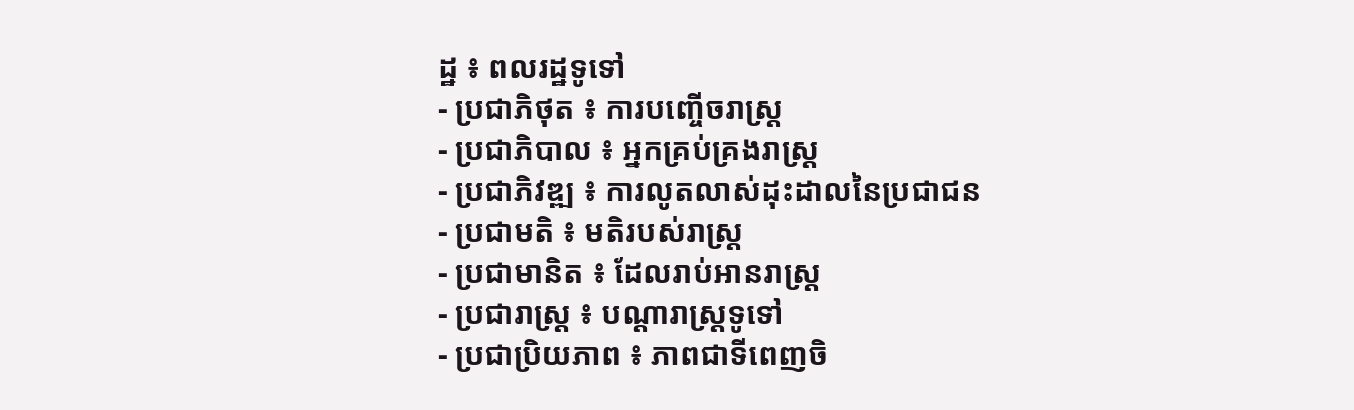ដ្ឋ ៖ ពលរដ្ឋទូទៅ
- ប្រជាភិថុត ៖ ការបញ្ចើចរាស្រ្ត
- ប្រជាភិបាល ៖ អ្នកគ្រប់គ្រងរាស្រ្ត
- ប្រជាភិវឌ្ឍ ៖ ការលូតលាស់ដុះដាលនៃប្រជាជន
- ប្រជាមតិ ៖ មតិរបស់រាស្រ្ត
- ប្រជាមានិត ៖ ដែលរាប់អានរាស្រ្ត
- ប្រជារាស្រ្ត ៖ បណ្តារាស្រ្តទូទៅ
- ប្រជាប្រិយភាព ៖ ភាពជាទីពេញចិ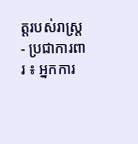ត្តរបស់រាស្រ្ត
- ប្រជាការពារ ៖ អ្នកការ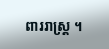ពាររាស្រ្ត ។